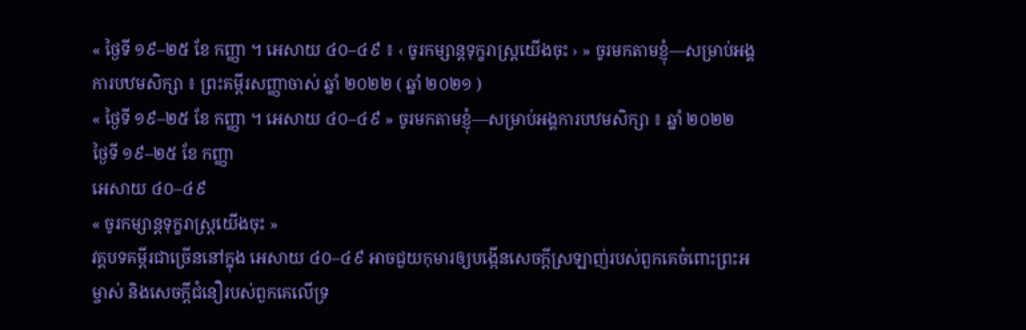« ថ្ងៃទី ១៩–២៥ ខែ កញ្ញា ។ អេសាយ ៤០–៤៩ ៖ ‹ ចូរកម្សាន្ដទុក្ខរាស្ត្រយើងចុះ › » ចូរមកតាមខ្ញុំ—សម្រាប់អង្គការបឋមសិក្សា ៖ ព្រះគម្ពីរសញ្ញាចាស់ ឆ្នាំ ២០២២ ( ឆ្នាំ ២០២១ )
« ថ្ងៃទី ១៩–២៥ ខែ កញ្ញា ។ អេសាយ ៤០–៤៩ » ចូរមកតាមខ្ញុំ—សម្រាប់អង្គការបឋមសិក្សា ៖ ឆ្នាំ ២០២២
ថ្ងៃទី ១៩–២៥ ខែ កញ្ញា
អេសាយ ៤០–៤៩
« ចូរកម្សាន្ដទុក្ខរាស្ត្រយើងចុះ »
វគ្គបទគម្ពីរជាច្រើននៅក្នុង អេសាយ ៤០–៤៩ អាចជួយកុមារឲ្យបង្កើនសេចក្ដីស្រឡាញ់របស់ពួកគេចំពោះព្រះអម្ចាស់ និងសេចក្ដីជំនឿរបស់ពួកគេលើទ្រ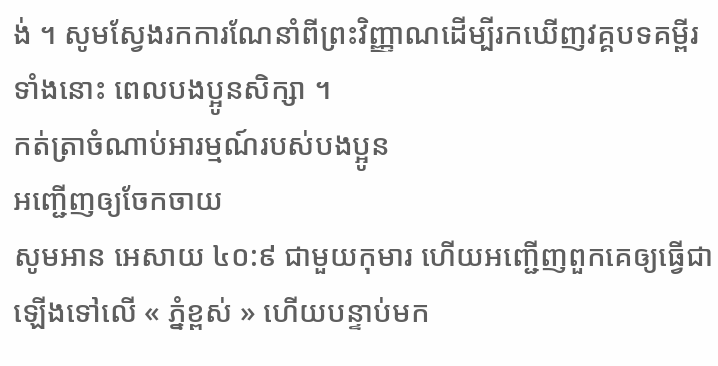ង់ ។ សូមស្វែងរកការណែនាំពីព្រះវិញ្ញាណដើម្បីរកឃើញវគ្គបទគម្ពីរទាំងនោះ ពេលបងប្អូនសិក្សា ។
កត់ត្រាចំណាប់អារម្មណ៍របស់បងប្អូន
អញ្ជើញឲ្យចែកចាយ
សូមអាន អេសាយ ៤០:៩ ជាមួយកុមារ ហើយអញ្ជើញពួកគេឲ្យធ្វើជាឡើងទៅលើ « ភ្នំខ្ពស់ » ហើយបន្ទាប់មក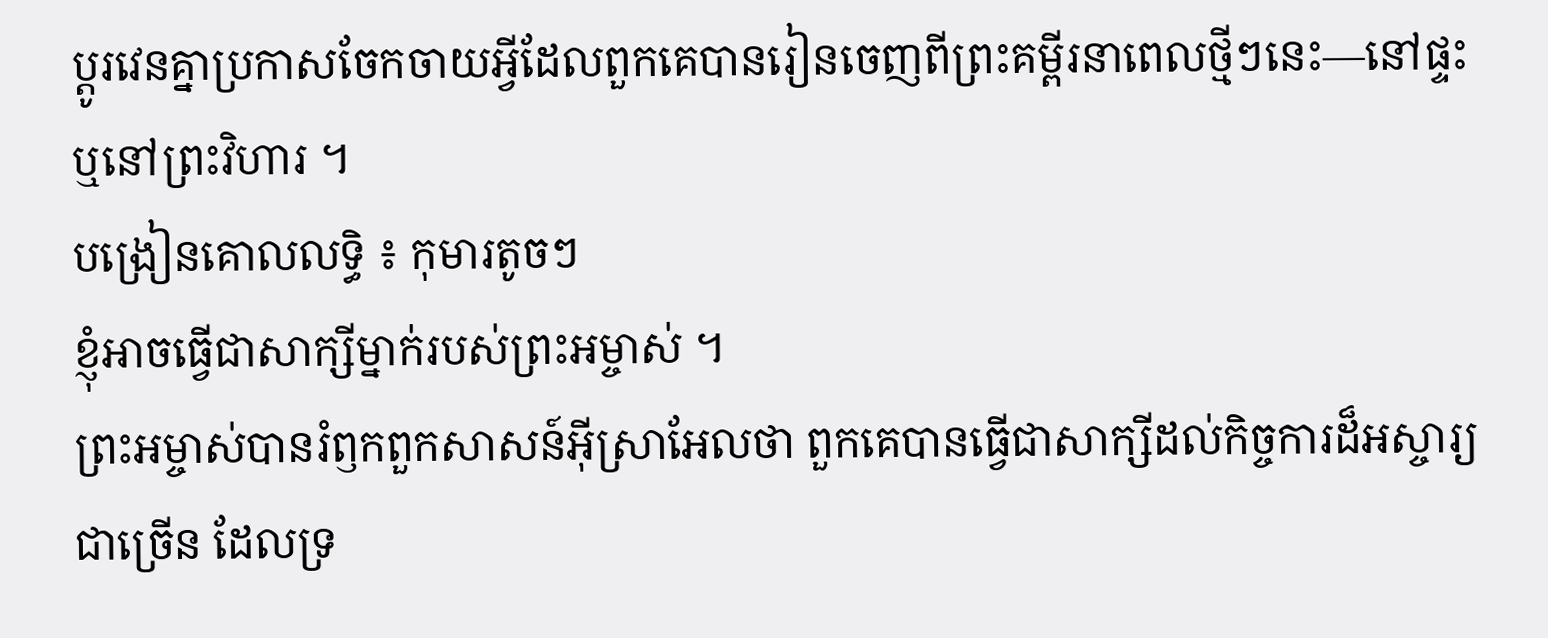ប្ដូរវេនគ្នាប្រកាសចែកចាយអ្វីដែលពួកគេបានរៀនចេញពីព្រះគម្ពីរនាពេលថ្មីៗនេះ—នៅផ្ទះ ឬនៅព្រះវិហារ ។
បង្រៀនគោលលទ្ធិ ៖ កុមារតូចៗ
ខ្ញុំអាចធ្វើជាសាក្សីម្នាក់របស់ព្រះអម្ចាស់ ។
ព្រះអម្ចាស់បានរំឭកពួកសាសន៍អ៊ីស្រាអែលថា ពួកគេបានធ្វើជាសាក្សីដល់កិច្ចការដ៏អស្ចារ្យជាច្រើន ដែលទ្រ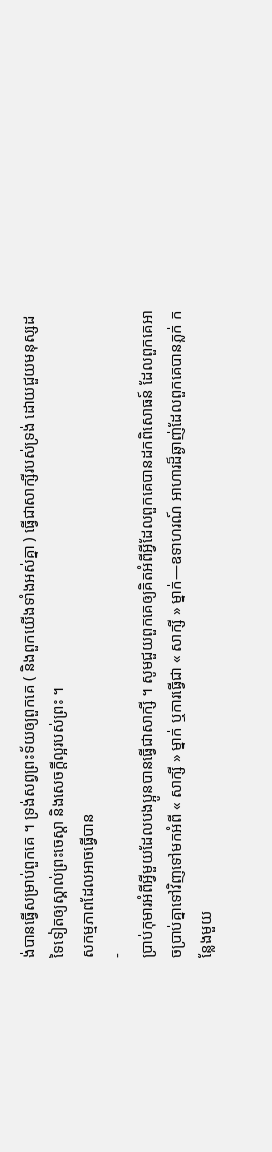ង់បានធ្វើសម្រាប់ពួកគេ ។ ទ្រង់សព្វព្រះទ័យឲ្យពួកគេ ( និងពួកយើងទាំងអស់គ្នា ) ធ្វើជាសាក្សីរបស់ទ្រង់ ដោយជួយមនុស្សដទៃទៀតឲ្យស្គាល់ព្រះចេស្ដា និងសេចក្ដីល្អរបស់ព្រះ ។
សកម្មភាពដែលអាចធ្វើបាន
-
ប្រាប់កុមារអំពីអ្វីមួយដែលបងប្អូនបានធ្វើជាសាក្សី ។ សូមជួយពួកគេឲ្យគិតអំពីអ្វីដែលពួកគេបានដកពិសោធន៍ ដែលពួកគេអាចប្រាប់គ្នាទៅវិញទៅមកអំពី « សាក្សី » ម្នាក់ ឬការធ្វើជា « សាក្សី » ម្នាក់—ឧទាហរណ៍ អាហារដ៏ឆ្ងាញ់ដែលពួកគេបានភ្លក់ កន្លែងមួយ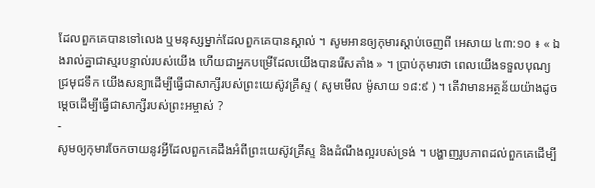ដែលពួកគេបានទៅលេង ឬមនុស្សម្នាក់ដែលពួកគេបានស្គាល់ ។ សូមអានឲ្យកុមារស្តាប់ចេញពី អេសាយ ៤៣:១០ ៖ « ឯងរាល់គ្នាជាស្មរបន្ទាល់របស់យើង ហើយជាអ្នកបម្រើដែលយើងបានរើសតាំង » ។ ប្រាប់កុមារថា ពេលយើងទទួលបុណ្យជ្រមុជទឹក យើងសន្យាដើម្បីធ្វើជាសាក្សីរបស់ព្រះយេស៊ូវគ្រីស្ទ ( សូមមើល ម៉ូសាយ ១៨:៩ ) ។ តើវាមានអត្ថន័យយ៉ាងដូចម្តេចដើម្បីធ្វើជាសាក្សីរបស់ព្រះអម្ចាស់ ?
-
សូមឲ្យកុមារចែកចាយនូវអ្វីដែលពួកគេដឹងអំពីព្រះយេស៊ូវគ្រីស្ទ និងដំណឹងល្អរបស់ទ្រង់ ។ បង្ហាញរូបភាពដល់ពួកគេដើម្បី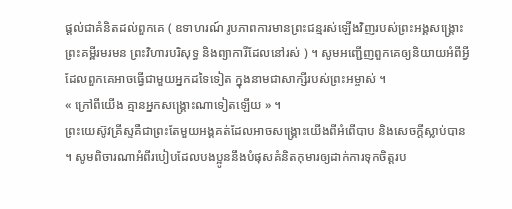ផ្ដល់ជាគំនិតដល់ពួកគេ ( ឧទាហរណ៍ រូបភាពការមានព្រះជន្មរស់ឡើងវិញរបស់ព្រះអង្គសង្គ្រោះ ព្រះគម្ពីរមរមន ព្រះវិហារបរិសុទ្ធ និងព្យាការីដែលនៅរស់ ) ។ សូមអញ្ជើញពួកគេឲ្យនិយាយអំពីអ្វីដែលពួកគេអាចធ្វើជាមួយអ្នកដទៃទៀត ក្នុងនាមជាសាក្សីរបស់ព្រះអម្ចាស់ ។
« ក្រៅពីយើង គ្មានអ្នកសង្គ្រោះណាទៀតឡើយ » ។
ព្រះយេស៊ូវគ្រីស្ទគឺជាព្រះតែមួយអង្គគត់ដែលអាចសង្គ្រោះយើងពីអំពើបាប និងសេចក្ដីស្លាប់បាន ។ សូមពិចារណាអំពីរបៀបដែលបងប្អូននឹងបំផុសគំនិតកុមារឲ្យដាក់ការទុកចិត្តរប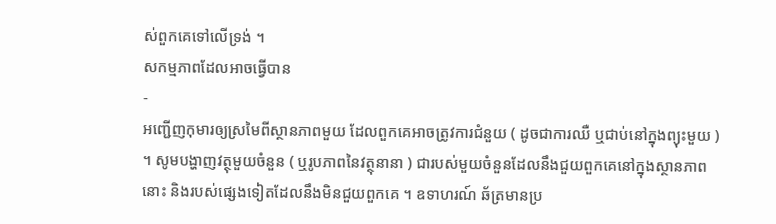ស់ពួកគេទៅលើទ្រង់ ។
សកម្មភាពដែលអាចធ្វើបាន
-
អញ្ជើញកុមារឲ្យស្រមៃពីស្ថានភាពមួយ ដែលពួកគេអាចត្រូវការជំនួយ ( ដូចជាការឈឺ ឬជាប់នៅក្នុងព្យុះមួយ ) ។ សូមបង្ហាញវត្ថុមួយចំនួន ( ឬរូបភាពនៃវត្ថុនានា ) ជារបស់មួយចំនួនដែលនឹងជួយពួកគេនៅក្នុងស្ថានភាពនោះ និងរបស់ផ្សេងទៀតដែលនឹងមិនជួយពួកគេ ។ ឧទាហរណ៍ ឆ័ត្រមានប្រ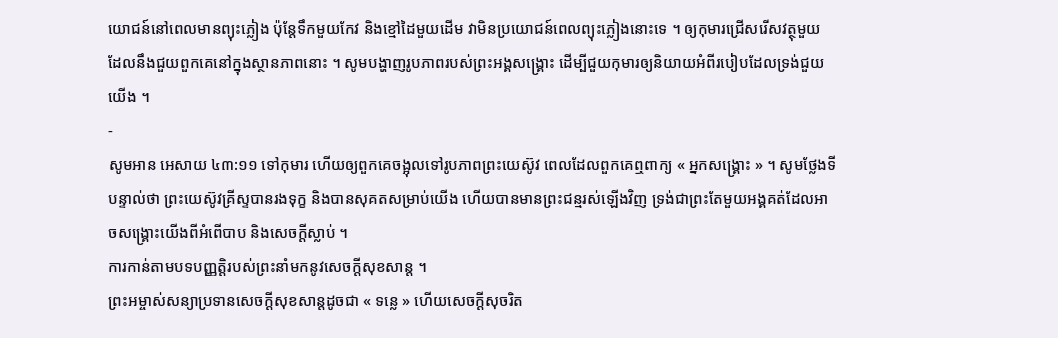យោជន៍នៅពេលមានព្យុះភ្លៀង ប៉ុន្តែទឹកមួយកែវ និងខ្មៅដៃមួយដើម វាមិនប្រយោជន៍ពេលព្យុះភ្លៀងនោះទេ ។ ឲ្យកុមារជ្រើសរើសវត្ថុមួយ ដែលនឹងជួយពួកគេនៅក្នុងស្ថានភាពនោះ ។ សូមបង្ហាញរូបភាពរបស់ព្រះអង្គសង្គ្រោះ ដើម្បីជួយកុមារឲ្យនិយាយអំពីរបៀបដែលទ្រង់ជួយយើង ។
-
សូមអាន អេសាយ ៤៣:១១ ទៅកុមារ ហើយឲ្យពួកគេចង្អុលទៅរូបភាពព្រះយេស៊ូវ ពេលដែលពួកគេឮពាក្យ « អ្នកសង្គ្រោះ » ។ សូមថ្លែងទីបន្ទាល់ថា ព្រះយេស៊ូវគ្រីស្ទបានរងទុក្ខ និងបានសុគតសម្រាប់យើង ហើយបានមានព្រះជន្មរស់ឡើងវិញ ទ្រង់ជាព្រះតែមួយអង្គគត់ដែលអាចសង្គ្រោះយើងពីអំពើបាប និងសេចក្ដីស្លាប់ ។
ការកាន់តាមបទបញ្ញត្តិរបស់ព្រះនាំមកនូវសេចក្ដីសុខសាន្ត ។
ព្រះអម្ចាស់សន្យាប្រទានសេចក្ដីសុខសាន្តដូចជា « ទន្លេ » ហើយសេចក្ដីសុចរិត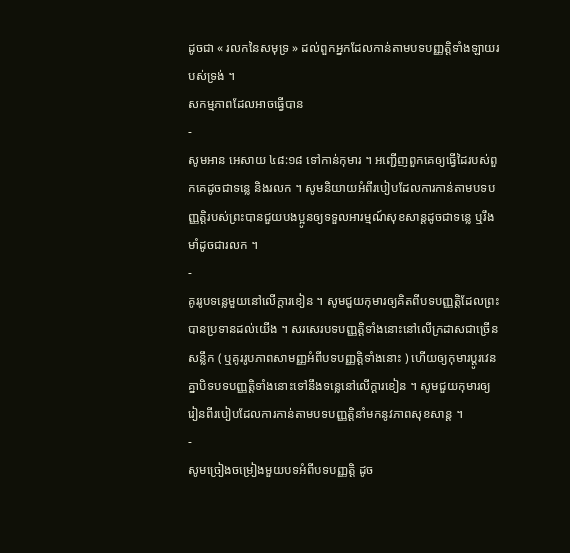ដូចជា « រលកនៃសមុទ្រ » ដល់ពួកអ្នកដែលកាន់តាមបទបញ្ញត្តិទាំងឡាយរបស់ទ្រង់ ។
សកម្មភាពដែលអាចធ្វើបាន
-
សូមអាន អេសាយ ៤៨:១៨ ទៅកាន់កុមារ ។ អញ្ជើញពួកគេឲ្យធ្វើដៃរបស់ពួកគេដូចជាទន្លេ និងរលក ។ សូមនិយាយអំពីរបៀបដែលការកាន់តាមបទបញ្ញត្តិរបស់ព្រះបានជួយបងប្អូនឲ្យទទួលអារម្មណ៍សុខសាន្តដូចជាទន្លេ ឬរឹងមាំដូចជារលក ។
-
គូររូបទន្លេមួយនៅលើក្ដារខៀន ។ សូមជួយកុមារឲ្យគិតពីបទបញ្ញត្តិដែលព្រះបានប្រទានដល់យើង ។ សរសេរបទបញ្ញត្តិទាំងនោះនៅលើក្រដាសជាច្រើនសន្លឹក ( ឬគូររូបភាពសាមញ្ញអំពីបទបញ្ញត្តិទាំងនោះ ) ហើយឲ្យកុមារប្ដូរវេនគ្នាបិទបទបញ្ញត្តិទាំងនោះទៅនឹងទន្លេនៅលើក្ដារខៀន ។ សូមជួយកុមារឲ្យរៀនពីរបៀបដែលការកាន់តាមបទបញ្ញត្តិនាំមកនូវភាពសុខសាន្ត ។
-
សូមច្រៀងចម្រៀងមួយបទអំពីបទបញ្ញត្តិ ដូច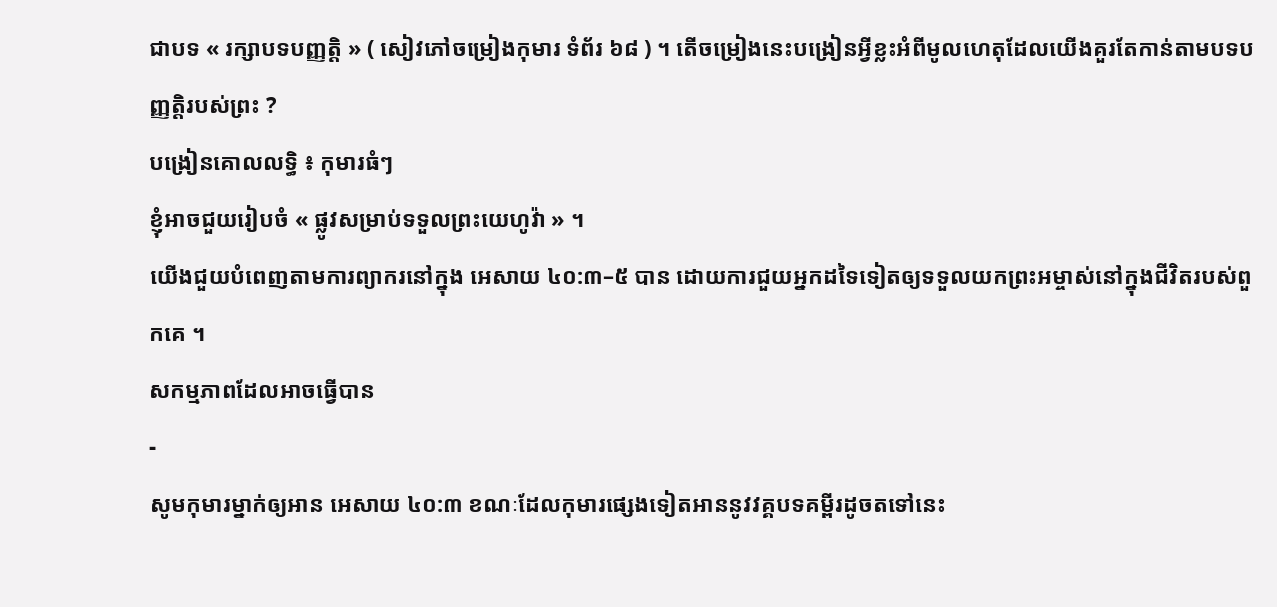ជាបទ « រក្សាបទបញ្ញត្តិ » ( សៀវភៅចម្រៀងកុមារ ទំព័រ ៦៨ ) ។ តើចម្រៀងនេះបង្រៀនអ្វីខ្លះអំពីមូលហេតុដែលយើងគួរតែកាន់តាមបទបញ្ញត្តិរបស់ព្រះ ?
បង្រៀនគោលលទ្ធិ ៖ កុមារធំៗ
ខ្ញុំអាចជួយរៀបចំ « ផ្លូវសម្រាប់ទទួលព្រះយេហូវ៉ា » ។
យើងជួយបំពេញតាមការព្យាករនៅក្នុង អេសាយ ៤០:៣–៥ បាន ដោយការជួយអ្នកដទៃទៀតឲ្យទទួលយកព្រះអម្ចាស់នៅក្នុងជីវិតរបស់ពួកគេ ។
សកម្មភាពដែលអាចធ្វើបាន
-
សូមកុមារម្នាក់ឲ្យអាន អេសាយ ៤០:៣ ខណៈដែលកុមារផ្សេងទៀតអាននូវវគ្គបទគម្ពីរដូចតទៅនេះ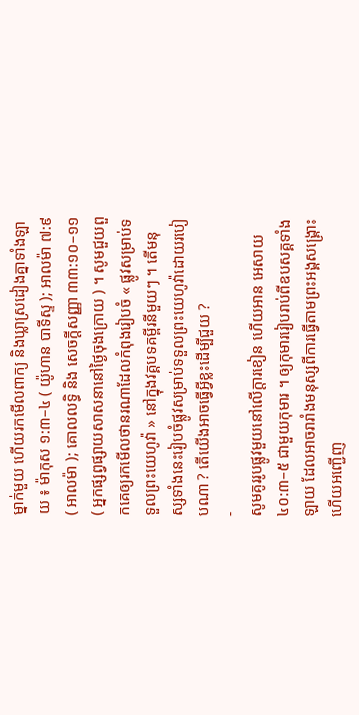ម្នាក់មួយ ហើយរកមើលពាក្យ និងឃ្លាស្រដៀងគ្នាទាំងឡាយ ៖ ម៉ាកុស ១:៣–៤ ( យ៉ូហាន បាទីស្ទ ); អាលម៉ា ៧:៩ ( អាលម៉ា ); គោលលទ្ធិ និង សេចក្ដីសញ្ញា ៣៣:១០–១១ ( អ្នកផ្សព្វផ្សាយសាសនានៅថ្ងៃចុងក្រោយ ) ។ សូមជួយពួកគេឲ្យរកមើលថានរណាដែលកំពុងរៀបចំ « ផ្លូវសម្រាប់ទទួលព្រះយេហូវ៉ា » នៅក្នុងវគ្គបទគម្ពីរនីមួយៗ ។ តើមនុស្សទាំងនេះរៀបចំផ្លូវសម្រាប់ទទួលព្រះយេហូវ៉ាដោយរបៀបណា ? តើយើងអាចធ្វើអ្វីខ្លះដើម្បីជួយ ?
-
សូមគូររូបផ្លូវមួយនៅលើក្ដារខៀន ហើយអាន អេសាយ ៤០:៣–៥ ជាមួយកុមារ ។ ឲ្យកុមាររៀបរាប់ពីឧបសគ្គទាំងឡាយ ដែលអាចរារាំងមនុស្សពីការធ្វើតាមព្រះអង្គសង្គ្រោះ ហើយអញ្ជើញ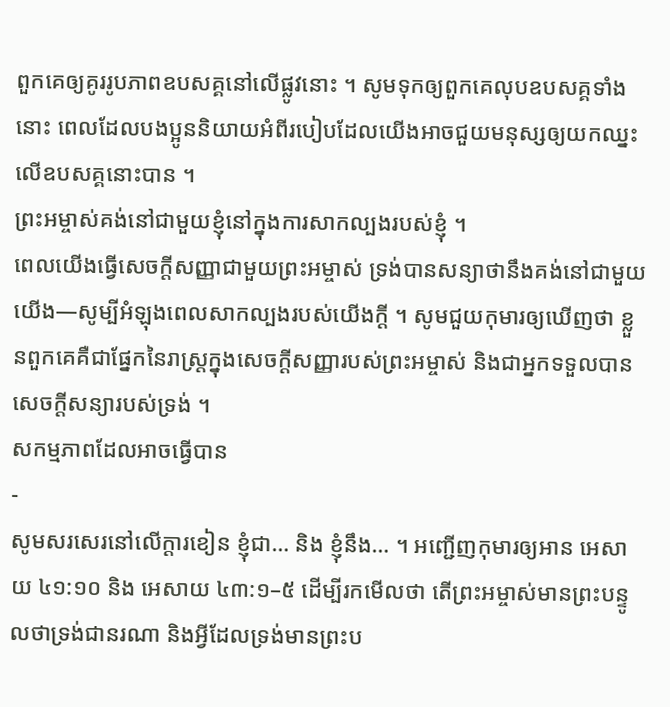ពួកគេឲ្យគូររូបភាពឧបសគ្គនៅលើផ្លូវនោះ ។ សូមទុកឲ្យពួកគេលុបឧបសគ្គទាំងនោះ ពេលដែលបងប្អូននិយាយអំពីរបៀបដែលយើងអាចជួយមនុស្សឲ្យយកឈ្នះលើឧបសគ្គនោះបាន ។
ព្រះអម្ចាស់គង់នៅជាមួយខ្ញុំនៅក្នុងការសាកល្បងរបស់ខ្ញុំ ។
ពេលយើងធ្វើសេចក្ដីសញ្ញាជាមួយព្រះអម្ចាស់ ទ្រង់បានសន្យាថានឹងគង់នៅជាមួយយើង—សូម្បីអំឡុងពេលសាកល្បងរបស់យើងក្ដី ។ សូមជួយកុមារឲ្យឃើញថា ខ្លួនពួកគេគឺជាផ្នែកនៃរាស្ត្រក្នុងសេចក្ដីសញ្ញារបស់ព្រះអម្ចាស់ និងជាអ្នកទទួលបានសេចក្ដីសន្យារបស់ទ្រង់ ។
សកម្មភាពដែលអាចធ្វើបាន
-
សូមសរសេរនៅលើក្ដារខៀន ខ្ញុំជា… និង ខ្ញុំនឹង… ។ អញ្ជើញកុមារឲ្យអាន អេសាយ ៤១:១០ និង អេសាយ ៤៣:១–៥ ដើម្បីរកមើលថា តើព្រះអម្ចាស់មានព្រះបន្ទូលថាទ្រង់ជានរណា និងអ្វីដែលទ្រង់មានព្រះប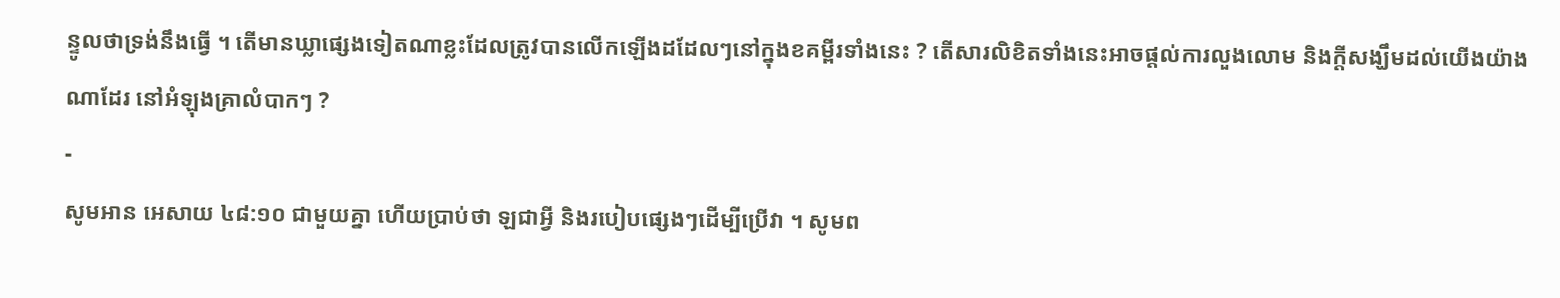ន្ទូលថាទ្រង់នឹងធ្វើ ។ តើមានឃ្លាផ្សេងទៀតណាខ្លះដែលត្រូវបានលើកឡើងដដែលៗនៅក្នុងខគម្ពីរទាំងនេះ ? តើសារលិខិតទាំងនេះអាចផ្ដល់ការលួងលោម និងក្ដីសង្ឃឹមដល់យើងយ៉ាងណាដែរ នៅអំឡុងគ្រាលំបាកៗ ?
-
សូមអាន អេសាយ ៤៨:១០ ជាមួយគ្នា ហើយប្រាប់ថា ឡជាអ្វី និងរបៀបផ្សេងៗដើម្បីប្រើវា ។ សូមព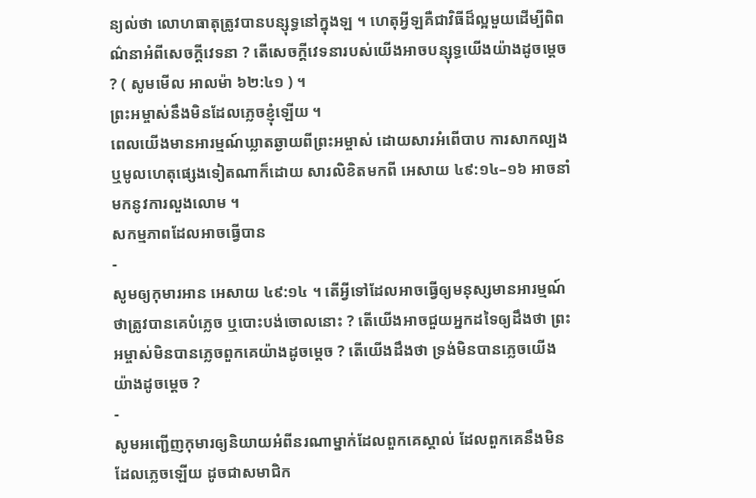ន្យល់ថា លោហធាតុត្រូវបានបន្សុទ្ធនៅក្នុងឡ ។ ហេតុអ្វីឡគឺជាវិធីដ៏ល្អមួយដើម្បីពិពណ៌នាអំពីសេចក្តីវេទនា ? តើសេចក្តីវេទនារបស់យើងអាចបន្សុទ្ធយើងយ៉ាងដូចម្តេច ? ( សូមមើល អាលម៉ា ៦២:៤១ ) ។
ព្រះអម្ចាស់នឹងមិនដែលភ្លេចខ្ញុំឡើយ ។
ពេលយើងមានអារម្មណ៍ឃ្លាតឆ្ងាយពីព្រះអម្ចាស់ ដោយសារអំពើបាប ការសាកល្បង ឬមូលហេតុផ្សេងទៀតណាក៏ដោយ សារលិខិតមកពី អេសាយ ៤៩:១៤–១៦ អាចនាំមកនូវការលួងលោម ។
សកម្មភាពដែលអាចធ្វើបាន
-
សូមឲ្យកុមារអាន អេសាយ ៤៩:១៤ ។ តើអ្វីទៅដែលអាចធ្វើឲ្យមនុស្សមានអារម្មណ៍ថាត្រូវបានគេបំភ្លេច ឬបោះបង់ចោលនោះ ? តើយើងអាចជួយអ្នកដទៃឲ្យដឹងថា ព្រះអម្ចាស់មិនបានភ្លេចពួកគេយ៉ាងដូចម្ដេច ? តើយើងដឹងថា ទ្រង់មិនបានភ្លេចយើងយ៉ាងដូចម្ដេច ?
-
សូមអញ្ជើញកុមារឲ្យនិយាយអំពីនរណាម្នាក់ដែលពួកគេស្គាល់ ដែលពួកគេនឹងមិនដែលភ្លេចឡើយ ដូចជាសមាជិក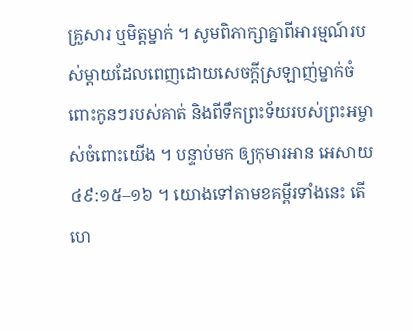គ្រួសារ ឬមិត្តម្នាក់ ។ សូមពិភាក្សាគ្នាពីអារម្មណ៍របស់ម្ដាយដែលពេញដោយសេចក្ដីស្រឡាញ់ម្នាក់ចំពោះកូនៗរបស់គាត់ និងពីទឹកព្រះទ័យរបស់ព្រះអម្ចាស់ចំពោះយើង ។ បន្ទាប់មក ឲ្យកុមារអាន អេសាយ ៤៩:១៥–១៦ ។ យោងទៅតាមខគម្ពីរទាំងនេះ តើហេ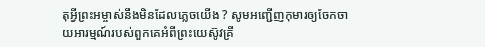តុអ្វីព្រះអម្ចាស់នឹងមិនដែលភ្លេចយើង ? សូមអញ្ជើញកុមារឲ្យចែកចាយអារម្មណ៍របស់ពួកគេអំពីព្រះយេស៊ូវគ្រី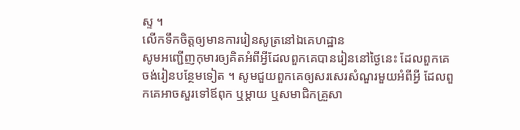ស្ទ ។
លើកទឹកចិត្តឲ្យមានការរៀនសូត្រនៅឯគេហដ្ឋាន
សូមអញ្ជើញកុមារឲ្យគិតអំពីអ្វីដែលពួកគេបានរៀននៅថ្ងៃនេះ ដែលពួកគេចង់រៀនបន្ថែមទៀត ។ សូមជួយពួកគេឲ្យសរសេរសំណួរមួយអំពីអ្វី ដែលពួកគេអាចសួរទៅឪពុក ឬម្ដាយ ឬសមាជិកគ្រួសា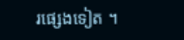រផ្សេងទៀត ។